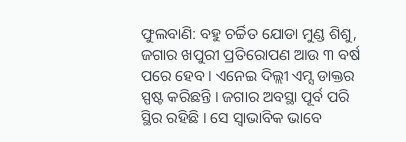ଫୁଲବାଣି: ବହୁ ଚର୍ଚ୍ଚିତ ଯୋଡା ମୁଣ୍ଡ ଶିଶୁ, ଜଗାର ଖପୁରୀ ପ୍ରତିରୋପଣ ଆଉ ୩ ବର୍ଷ ପରେ ହେବ । ଏନେଇ ଦିଲ୍ଲୀ ଏମ୍ସ ଡାକ୍ତର ସ୍ପଷ୍ଟ କରିଛନ୍ତି । ଜଗାର ଅବସ୍ଥା ପୂର୍ବ ପରି ସ୍ଥିର ରହିଛି । ସେ ସ୍ବାଭାବିକ ଭାବେ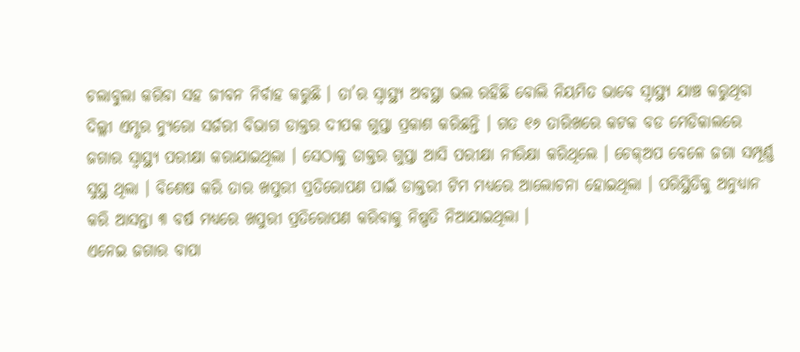ଚଲାବୁଲା କରିବା ସହ ଜୀବନ ନିର୍ବାହ କରୁଛି । ତା’ର ସ୍ବାସ୍ଥ୍ୟ ଅବସ୍ଥା ଭଲ ରହିଛି ବୋଲି ନିୟମିତ ଭାବେ ସ୍ବାସ୍ଥ୍ୟ ଯାଞ୍ଚ କରୁଥିବା ଦିଲ୍ଲୀ ଏମ୍ସର ନ୍ୟୁରୋ ସର୍ଜରୀ ବିଭାଗ ଡାକ୍ତର ଦୀପକ ଗୁପ୍ତା ପ୍ରକାଶ କରିଛନ୍ତି । ଗତ ୧୬ ତାରିଖରେ କଟକ ବଡ ମେଡିକାଲରେ ଜଗାର ସ୍ବାସ୍ଥ୍ୟ ପରୀକ୍ଷା କରାଯାଇଥିଲା । ସେଠାକୁ ଡାକ୍ତର ଗୁପ୍ତା ଆସି ପରୀକ୍ଷା ନୀରିକ୍ଷା କରିଥିଲେ । ଚେକ୍ଅପ ବେଳେ ଜଗା ସମ୍ପୂର୍ଣ୍ଣ ସୁସ୍ଥ ଥିଲା । ବିଶେଷ କରି ତାର ଖପୁରୀ ପ୍ରତିରୋପଣ ପାଇଁ ଡାକ୍ତରୀ ଟିମ ମଧ୍ୟରେ ଆଲୋଚନା ହୋଇଥିଲା । ପରିସ୍ଥିତିକୁ ଅନୁଧ୍ୟାନ କରି ଆସନ୍ତା ୩ ବର୍ଷ ମଧ୍ୟରେ ଖପୁରୀ ପ୍ରତିରୋପଣ କରିବାକୁ ନିଷ୍ପତି ନିଆଯାଇଥିଲା ।
ଏନେଇ ଜଗାର ବାପା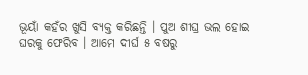ଭୂୟାଁ କହଁର ଖୁସି ବ୍ୟକ୍ତ କରିଛନ୍ତି । ପୁଅ ଶୀଘ୍ର ଭଲ ହୋଇ ଘରକୁ ଫେରିବ । ଆମେ ଦୀର୍ଘ ୫ ବଷରୁ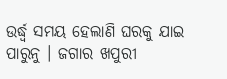ଉର୍ଦ୍ଧ୍ବ ସମୟ ହେଲାଣି ଘରକୁ ଯାଇ ପାରୁନୁ । ଜଗାର ଖପୁରୀ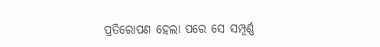ପ୍ରତିରୋପଣ ହେଲା ପରେ ସେ ସମ୍ପୂର୍ଣ୍ଣ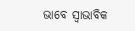ଭାବେ ସ୍ବାଭାବିକ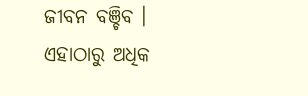ଜୀବନ ବଞ୍ଚିବ । ଏହାଠାରୁ ଅଧିକ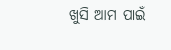ଖୁସି ଆମ ପାଇଁ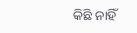କିଛି ନାହିଁ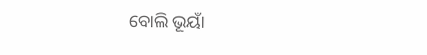ବୋଲି ଭୂୟାଁ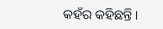କହଁର କହିଛନ୍ତି ।